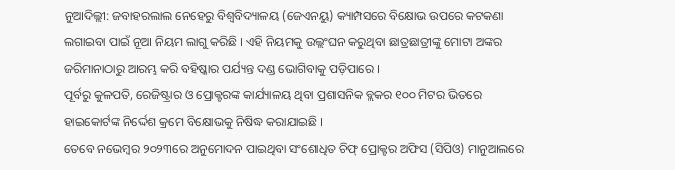ନୁଆଦିଲ୍ଲୀ: ଜବାହରଲାଲ ନେହେରୁ ବିଶ୍ୱବିଦ୍ୟାଳୟ (ଜେଏନୟୁ) କ୍ୟାମ୍ପସରେ ବିକ୍ଷୋଭ ଉପରେ କଟକଣା ଲଗାଇବା ପାଇଁ ନୂଆ ନିୟମ ଲାଗୁ କରିଛି । ଏହି ନିୟମକୁ ଉଲ୍ଲଂଘନ କରୁଥିବା ଛାତ୍ରଛାତ୍ରୀଙ୍କୁ ମୋଟା ଅଙ୍କର ଜରିମାନାଠାରୁ ଆରମ୍ଭ କରି ବହିଷ୍କାର ପର୍ଯ୍ୟନ୍ତ ଦଣ୍ଡ ଭୋଗିବାକୁ ପଡ଼ିପାରେ ।
ପୂର୍ବରୁ କୁଳପତି, ରେଜିଷ୍ଟ୍ରାର ଓ ପ୍ରୋକ୍ଟରଙ୍କ କାର୍ଯ୍ୟାଳୟ ଥିବା ପ୍ରଶାସନିକ ବ୍ଲକର ୧୦୦ ମିଟର ଭିତରେ ହାଇକୋର୍ଟଙ୍କ ନିର୍ଦ୍ଦେଶ କ୍ରମେ ବିକ୍ଷୋଭକୁ ନିଷିଦ୍ଧ କରାଯାଇଛି ।
ତେବେ ନଭେମ୍ବର ୨୦୨୩ରେ ଅନୁମୋଦନ ପାଇଥିବା ସଂଶୋଧିତ ଚିଫ୍ ପ୍ରୋକ୍ଟର ଅଫିସ (ସିପିଓ) ମାନୁଆଲରେ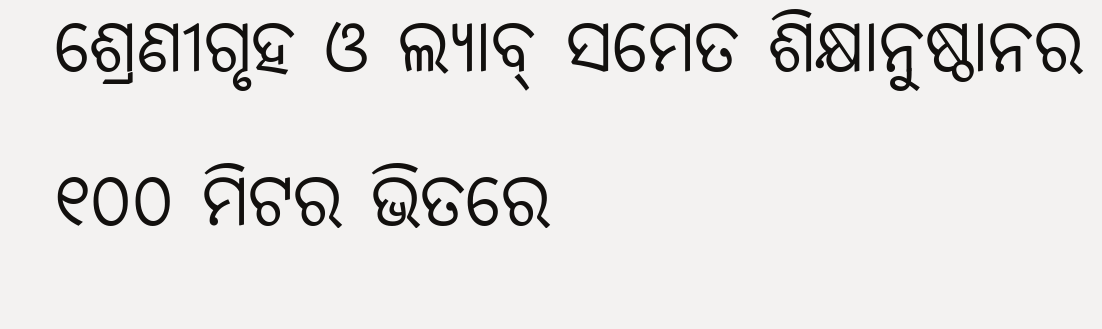ଶ୍ରେଣୀଗୃହ ଓ ଲ୍ୟାବ୍ ସମେତ ଶିକ୍ଷାନୁଷ୍ଠାନର ୧୦୦ ମିଟର ଭିତରେ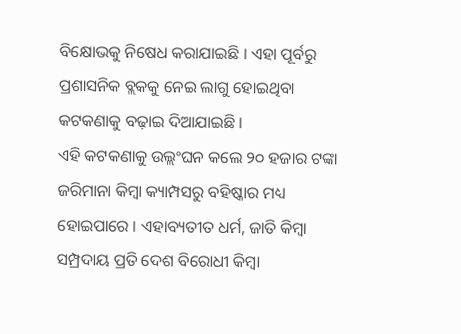ବିକ୍ଷୋଭକୁ ନିଷେଧ କରାଯାଇଛି । ଏହା ପୂର୍ବରୁ ପ୍ରଶାସନିକ ବ୍ଲକକୁ ନେଇ ଲାଗୁ ହୋଇଥିବା କଟକଣାକୁ ବଢ଼ାଇ ଦିଆଯାଇଛି ।
ଏହି କଟକଣାକୁ ଉଲ୍ଲଂଘନ କଲେ ୨୦ ହଜାର ଟଙ୍କା ଜରିମାନା କିମ୍ବା କ୍ୟାମ୍ପସରୁ ବହିଷ୍କାର ମଧ୍ୟ ହୋଇପାରେ । ଏହାବ୍ୟତୀତ ଧର୍ମ, ଜାତି କିମ୍ବା ସମ୍ପ୍ରଦାୟ ପ୍ରତି ଦେଶ ବିରୋଧୀ କିମ୍ବା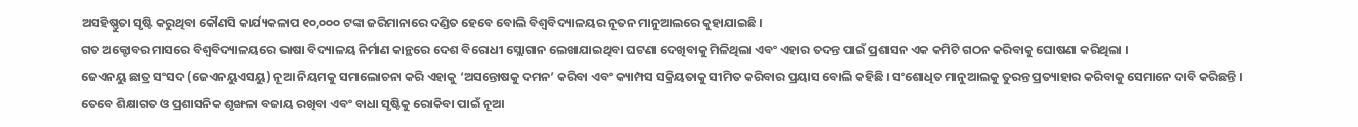ଅସହିଷ୍ଣୁତା ସୃଷ୍ଟି କରୁଥିବା କୌଣସି କାର୍ଯ୍ୟକଳାପ ୧୦,୦୦୦ ଟଙ୍କା ଜରିମାନାରେ ଦଣ୍ଡିତ ହେବେ ବୋଲି ବିଶ୍ୱବିଦ୍ୟାଳୟର ନୂତନ ମାନୁଆଲରେ କୁହାଯାଇଛି ।
ଗତ ଅକ୍ଟୋବର ମାସରେ ବିଶ୍ୱବିଦ୍ୟାଳୟରେ ଭାଷା ବିଦ୍ୟାଳୟ ନିର୍ମାଣ କାନ୍ଥରେ ଦେଶ ବିରୋଧୀ ସ୍ଲୋଗାନ ଲେଖାଯାଇଥିବା ଘଟଣା ଦେଖିବାକୁ ମିଳିଥିଲା ଏବଂ ଏହାର ତଦନ୍ତ ପାଇଁ ପ୍ରଶାସନ ଏକ କମିଟି ଗଠନ କରିବାକୁ ଘୋଷଣା କରିଥିଲା ।
ଜେଏନୟୁ ଛାତ୍ର ସଂସଦ (ଜେଏନୟୁଏସୟୁ) ନୂଆ ନିୟମକୁ ସମାଲୋଚନା କରି ଏହାକୁ ‘ଅସନ୍ତୋଷକୁ ଦମନ’ କରିବା ଏବଂ କ୍ୟାମ୍ପସ ସକ୍ରିୟତାକୁ ସୀମିତ କରିବାର ପ୍ରୟାସ ବୋଲି କହିଛି । ସଂଶୋଧିତ ମାନୁଆଲକୁ ତୁରନ୍ତ ପ୍ରତ୍ୟାହାର କରିବାକୁ ସେମାନେ ଦାବି କରିଛନ୍ତି ।
ତେବେ ଶିକ୍ଷାଗତ ଓ ପ୍ରଶାସନିକ ଶୃଙ୍ଖଳା ବଜାୟ ରଖିବା ଏବଂ ବାଧା ସୃଷ୍ଟିକୁ ରୋକିବା ପାଇଁ ନୂଆ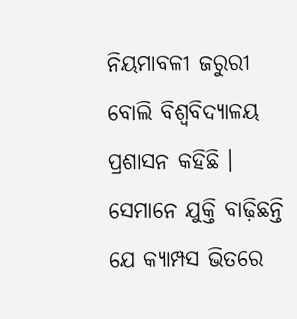ନିୟମାବଳୀ ଜରୁରୀ ବୋଲି ବିଶ୍ୱବିଦ୍ୟାଳୟ ପ୍ରଶାସନ କହିଛି ।
ସେମାନେ ଯୁକ୍ତି ବାଢ଼ିଛନ୍ତି ଯେ କ୍ୟାମ୍ପସ ଭିତରେ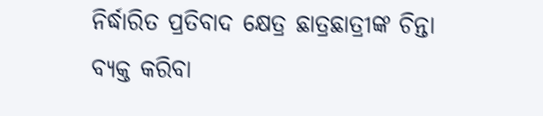ନିର୍ଦ୍ଧାରିତ ପ୍ରତିବାଦ କ୍ଷେତ୍ର ଛାତ୍ରଛାତ୍ରୀଙ୍କ ଚିନ୍ତା ବ୍ୟକ୍ତ କରିବା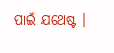ପାଇଁ ଯଥେଷ୍ଟ ।